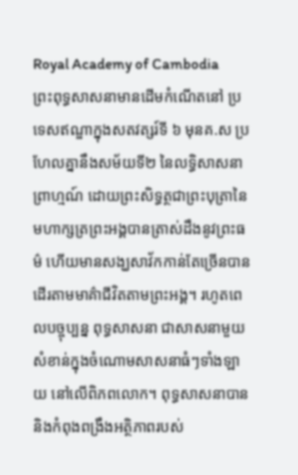Royal Academy of Cambodia
ព្រះពុទ្ធសាសនាមានដើមកំណើតនៅ ប្រទេសឥណ្ឌាក្នុងសតវត្សរ៍ទី ៦ មុនគ.ស ប្រហែលគ្នានឹងសម័យទី២ នៃលទ្ធិសាសនាព្រាហ្មណ៍ ដោយព្រះសិទ្ធត្ថជាព្រះបុត្រានៃមហាក្សត្រព្រះអង្គបានត្រាស់ដឹងនូវព្រះធម៌ ហើយមានសង្ឃសាវ័កកាន់តែច្រើនបានដើរតាមមាគ៌ាជីវិតតាមព្រះអង្គ។ រហូតពេលបច្ចុប្បន្ន ពុទ្ធសាសនា ជាសាសនាមួយសំខាន់ក្នុងចំណោមសាសនាធំៗទាំងឡាយ នៅលើពិភពលោក។ ពុទ្ធសាសនាបាននិងកំពុងពង្រឹងអត្ថិភាពរបស់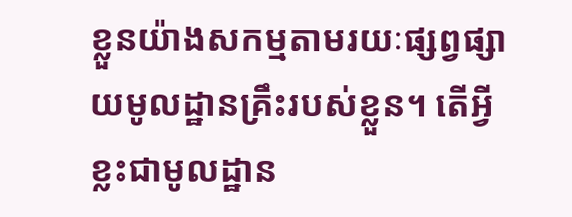ខ្លួនយ៉ាងសកម្មតាមរយៈផ្សព្វផ្សាយមូលដ្ឋានគ្រឹះរបស់ខ្លួន។ តើអ្វីខ្លះជាមូលដ្ឋាន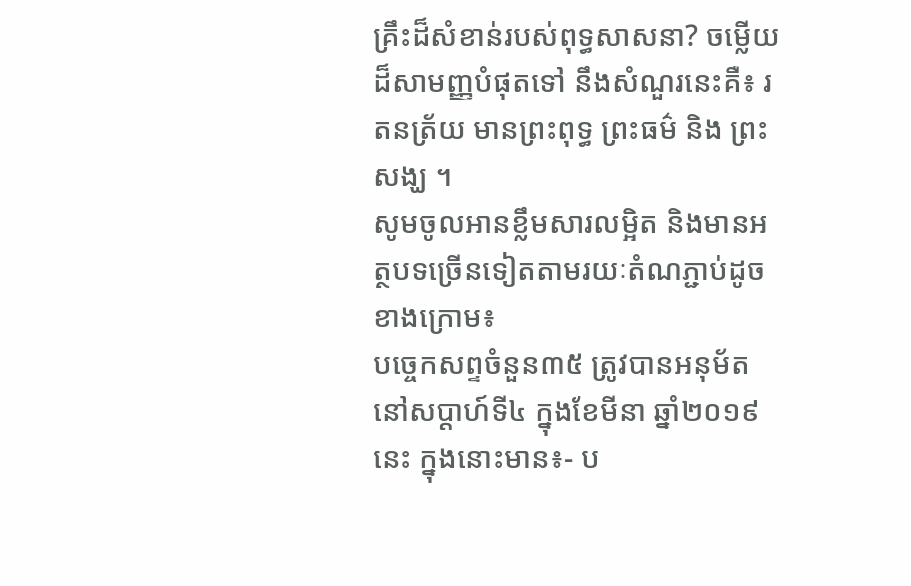គ្រឹះដ៏សំខាន់របស់ពុទ្ធសាសនា? ចម្លើយដ៏សាមញ្ញបំផុតទៅ នឹងសំណួរនេះគឺ៖ រតនត្រ័យ មានព្រះពុទ្ធ ព្រះធម៌ និង ព្រះសង្ឃ ។
សូមចូលអានខ្លឹមសារលម្អិត និងមានអត្ថបទច្រើនទៀតតាមរយៈតំណភ្ជាប់ដូចខាងក្រោម៖
បច្ចេកសព្ទចំនួន៣៥ ត្រូវបានអនុម័ត នៅសប្តាហ៍ទី៤ ក្នុងខែមីនា ឆ្នាំ២០១៩នេះ ក្នុងនោះមាន៖- ប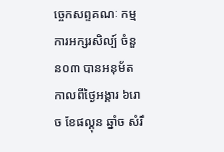ច្ចេកសព្ទគណៈ កម្មការអក្សរសិល្ប៍ ចំនួន០៣ បានអនុម័ត កាលពីថ្ងៃអង្គារ ៦រោច ខែផល្គុន ឆ្នាំច សំរឹ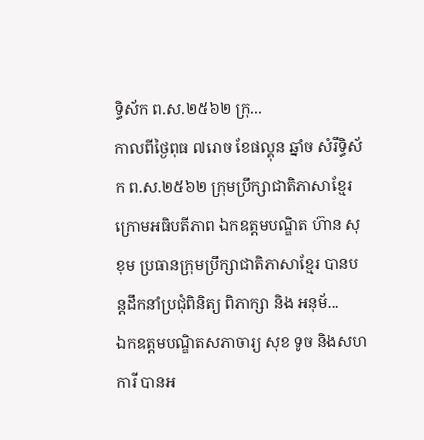ទ្ធិស័ក ព.ស.២៥៦២ ក្រុ...
កាលពីថ្ងៃពុធ ៧រោច ខែផល្គុន ឆ្នាំច សំរឹទ្ធិស័ក ព.ស.២៥៦២ ក្រុមប្រឹក្សាជាតិភាសាខ្មែរ ក្រោមអធិបតីភាព ឯកឧត្តមបណ្ឌិត ហ៊ាន សុខុម ប្រធានក្រុមប្រឹក្សាជាតិភាសាខ្មែរ បានបន្តដឹកនាំប្រជុំពិនិត្យ ពិភាក្សា និង អនុម័...
ឯកឧត្តមបណ្ឌិតសភាចារ្យ សុខ ទូច និងសហការី បានអ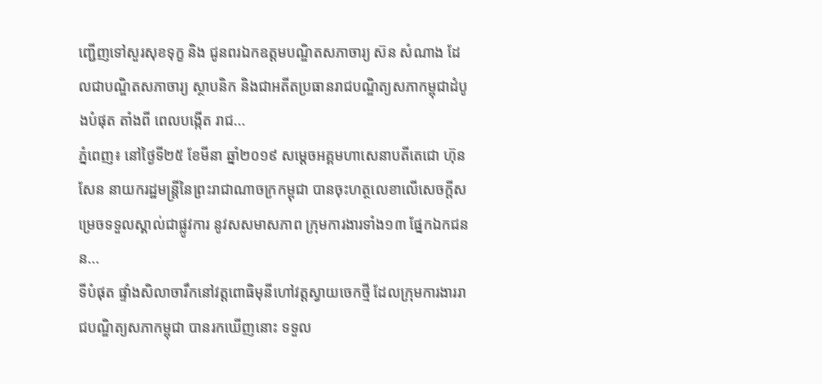ញ្ជើញទៅសួរសុខទុក្ខ និង ជូនពរឯកឧត្តមបណ្ឌិតសភាចារ្យ ស៊ន សំណាង ដែលជាបណ្ឌិតសភាចារ្យ ស្ថាបនិក និងជាអតីតប្រធានរាជបណ្ឌិត្យសភាកម្ពុជាដំបូងបំផុត តាំងពី ពេលបង្កើត រាជ...
ភ្នំពេញ៖ នៅថ្ងៃទី២៥ ខែមីនា ឆ្នាំ២០១៩ សម្ដេចអគ្គមហាសេនាបតីតេជោ ហ៊ុន សែន នាយករដ្ឋមន្ត្រីនៃព្រះរាជាណាចក្រកម្ពុជា បានចុះហត្ថលេខាលើសេចក្តីសម្រេចទទួលស្គាល់ជាផ្លូវការ នូវសសមាសភាព ក្រុមការងារទាំង១៣ ផ្នែកឯកជនន...
ទីបំផុត ផ្ទាំងសិលាចារឹកនៅវត្តពោធិមុនីហៅវត្តស្វាយចេកថ្មី ដែលក្រុមការងាររាជបណ្ឌិត្យសភាកម្ពុជា បានរកឃើញនោះ ទទួល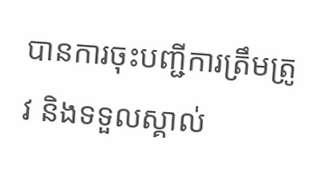បានការចុះបញ្ជីការត្រឹមត្រូវ និងទទួលស្គាល់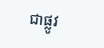ជាផ្លូវ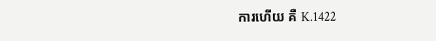ការហើយ គឺ K.1422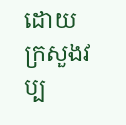ដោយក្រសួងវប្ប